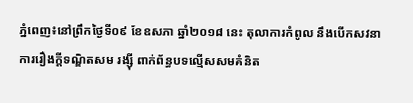ភ្នំពេញ៖នៅព្រឹកថ្ងៃទី០៩ ខែឧសភា ឆ្នាំ២០១៨ នេះ តុលាការកំពូល នឹងបើកសវនាការរឿងក្តីទណ្ឌិតសម រង្ស៊ី ពាក់ព័ន្ធបទល្មើសសមគំនិត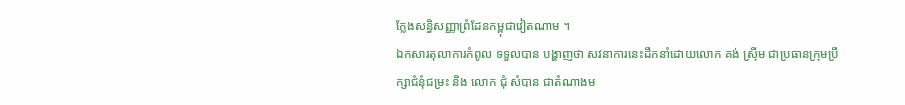ក្លែងសន្ធិសញ្ញាព្រំដែនកម្ពុជាវៀតណាម ។
ឯកសារតុលាការកំពូល ទទួលបាន បង្ហាញថា សវនាការនេះដឹកនាំដោយលោក គង់ ស្រ៊ីម ជាប្រធានក្រុមប្រឹក្សាជំនុំជម្រះ និង លោក ជុំ សំបាន ជាតំណាងម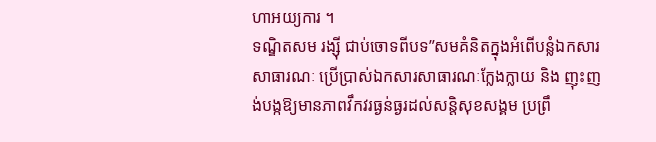ហាអយ្យការ ។
ទណ្ឌិតសម រង្ស៊ី ជាប់ចោទពីបទ”សមគំនិតក្នុងអំពើបន្លំឯកសារសាធារណៈ ប្រើប្រាស់ឯកសារសាធារណៈក្លែងក្លាយ និង ញុះញង់បង្កឱ្យមានភាពវឹកវរធ្ងន់ធ្ងរដល់សន្តិសុខសង្គម ប្រព្រឹ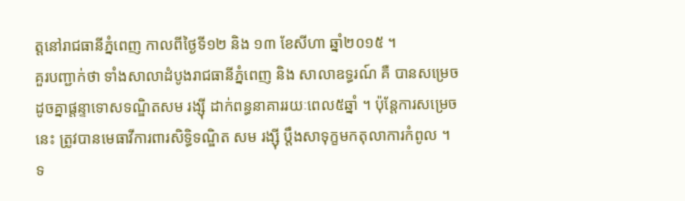ត្តនៅរាជធានីភ្នំពេញ កាលពីថ្ងៃទី១២ និង ១៣ ខែសីហា ឆ្នាំ២០១៥ ។
គួរបញ្ជាក់ថា ទាំងសាលាដំបូងរាជធានីភ្នំពេញ និង សាលាឧទ្ធរណ៍ គឺ បានសម្រេចដូចគ្នាផ្តន្ទាទោសទណ្ឌិតសម រង្ស៊ី ដាក់ពន្ធនាគាររយៈពេល៥ឆ្នាំ ។ ប៉ុន្ដែការសម្រេចនេះ ត្រូវបានមេធាវីការពារសិទ្ធិទណ្ឌិត សម រង្ស៊ី ប្តឹងសាទុក្ខមកតុលាការកំពូល ។
ទ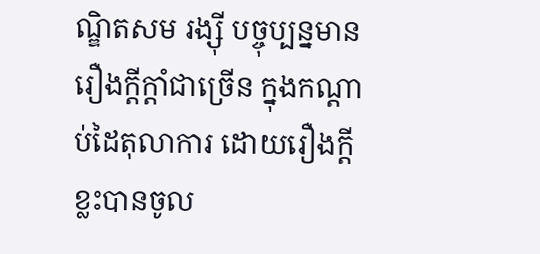ណ្ឌិតសម រង្ស៊ី បច្ចុប្បន្នមានរឿងក្តីក្តាំជាច្រើន ក្នុងកណ្តាប់ដៃតុលាការ ដោយរឿងក្តីខ្លះបានចូល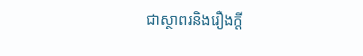ជាស្ថាពរនិងរឿងក្តី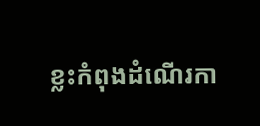ខ្លះកំពុងដំណើរកា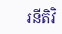រនីតិវិ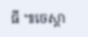ធី ៕ចេស្តា